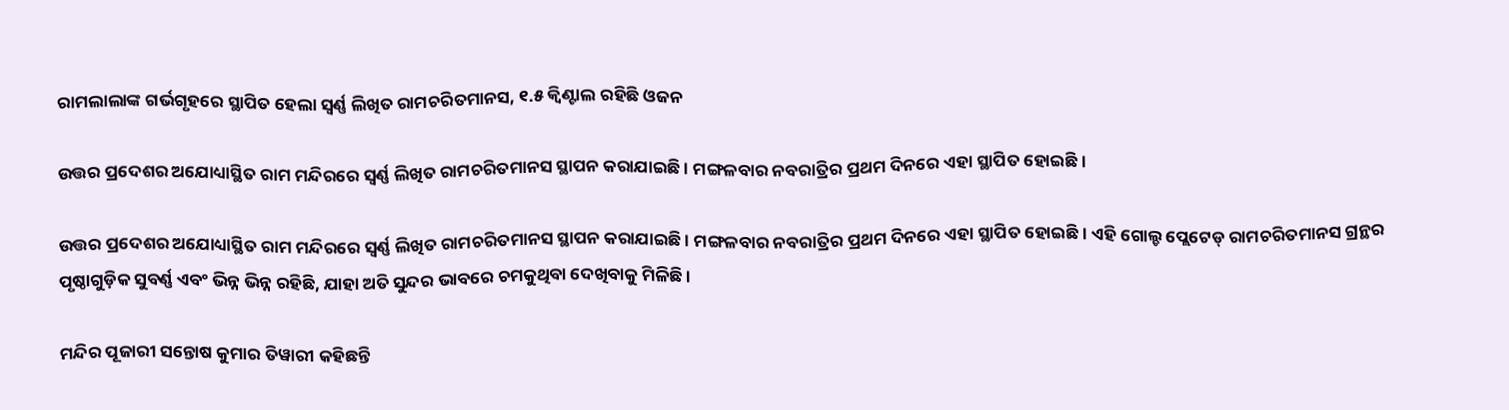ରାମଲାଲାଙ୍କ ଗର୍ଭଗୃହରେ ସ୍ଥାପିତ ହେଲା ସ୍ୱର୍ଣ୍ଣ ଲିଖିତ ରାମଚରିତମାନସ, ୧.୫ କ୍ୱିଣ୍ଟାଲ ରହିଛି ଓଜନ

ଉତ୍ତର ପ୍ରଦେଶର ଅଯୋଧ୍ୟାସ୍ଥିତ ରାମ ମନ୍ଦିରରେ ସ୍ୱର୍ଣ୍ଣ ଲିଖିତ ରାମଚରିତମାନସ ସ୍ଥାପନ କରାଯାଇଛି । ମଙ୍ଗଳବାର ନବରାତ୍ରିର ପ୍ରଥମ ଦିନରେ ଏହା ସ୍ଥାପିତ ହୋଇଛି ।

ଉତ୍ତର ପ୍ରଦେଶର ଅଯୋଧ୍ୟାସ୍ଥିତ ରାମ ମନ୍ଦିରରେ ସ୍ୱର୍ଣ୍ଣ ଲିଖିତ ରାମଚରିତମାନସ ସ୍ଥାପନ କରାଯାଇଛି । ମଙ୍ଗଳବାର ନବରାତ୍ରିର ପ୍ରଥମ ଦିନରେ ଏହା ସ୍ଥାପିତ ହୋଇଛି । ଏହି ଗୋଲ୍ଡ ପ୍ଲେଟେଡ୍‌ ରାମଚରିତମାନସ ଗ୍ରନ୍ଥର ପୃଷ୍ଠାଗୁଡ଼ିକ ସୁବର୍ଣ୍ଣ ଏବଂ ଭିନ୍ନ ଭିନ୍ନ ରହିଛି, ଯାହା ଅତି ସୁନ୍ଦର ଭାବରେ ଚମକୁଥିବା ଦେଖିବାକୁ ମିଳିଛି ।

ମନ୍ଦିର ପୂଜାରୀ ସନ୍ତୋଷ କୁମାର ତିୱାରୀ କହିଛନ୍ତି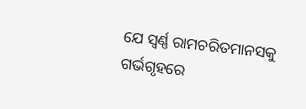ଯେ ସ୍ୱର୍ଣ୍ଣ ରାମଚରିତମାନସକୁ ଗର୍ଭଗୃହରେ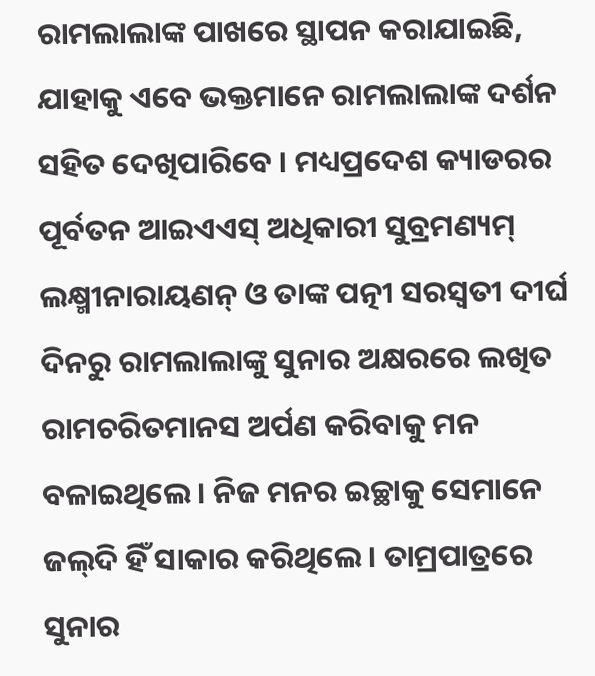ରାମଲାଲାଙ୍କ ପାଖରେ ସ୍ଥାପନ କରାଯାଇଛି, ଯାହାକୁ ଏବେ ଭକ୍ତମାନେ ରାମଲାଲାଙ୍କ ଦର୍ଶନ ସହିତ ଦେଖିପାରିବେ । ମଧ୍ୟପ୍ରଦେଶ କ୍ୟାଡରର ପୂର୍ବତନ ଆଇଏଏସ୍ ଅଧିକାରୀ ସୁବ୍ରମଣ୍ୟମ୍ ଲକ୍ଷ୍ମୀନାରାୟଣନ୍ ଓ ତାଙ୍କ ପତ୍ନୀ ସରସ୍ୱତୀ ଦୀର୍ଘ ଦିନରୁ ରାମଲାଲାଙ୍କୁ ସୁନାର ଅକ୍ଷରରେ ଲଖିତ ରାମଚରିତମାନସ ଅର୍ପଣ କରିବାକୁ ମନ ବଳାଇଥିଲେ । ନିଜ ମନର ଇଚ୍ଛାକୁ ସେମାନେ ଜଲ୍‌ଦି ହିଁ ସାକାର କରିଥିଲେ । ତାମ୍ରପାତ୍ରରେ ସୁନାର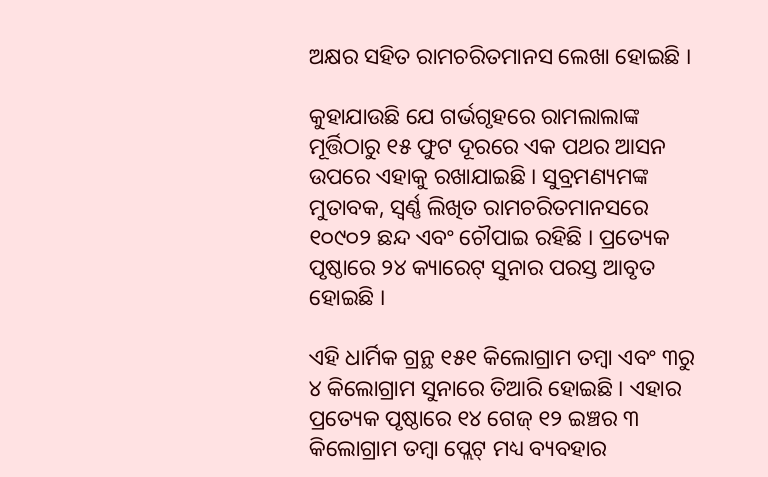ଅକ୍ଷର ସହିତ ରାମଚରିତମାନସ ଲେଖା ହୋଇଛି ।

କୁହାଯାଉଛି ଯେ ଗର୍ଭଗୃହରେ ରାମଲାଲାଙ୍କ ମୂର୍ତ୍ତିଠାରୁ ୧୫ ଫୁଟ ଦୂରରେ ଏକ ପଥର ଆସନ ଉପରେ ଏହାକୁ ରଖାଯାଇଛି । ସୁବ୍ରମଣ୍ୟମଙ୍କ ମୁତାବକ, ସ୍ୱର୍ଣ୍ଣ ଲିଖିତ ରାମଚରିତମାନସରେ ୧୦୯୦୨ ଛନ୍ଦ ଏବଂ ଚୌପାଇ ରହିଛି । ପ୍ରତ୍ୟେକ ପୃଷ୍ଠାରେ ୨୪ କ୍ୟାରେଟ୍‌ ସୁନାର ପରସ୍ତ ଆବୃତ ହୋଇଛି ।

ଏହି ଧାର୍ମିକ ଗ୍ରନ୍ଥ ୧୫୧ କିଲୋଗ୍ରାମ ତମ୍ବା ଏବଂ ୩ରୁ ୪ କିଲୋଗ୍ରାମ ସୁନାରେ ତିଆରି ହୋଇଛି । ଏହାର ପ୍ରତ୍ୟେକ ପୃଷ୍ଠାରେ ୧୪ ଗେଜ୍ ୧୨ ଇଞ୍ଚର ୩ କିଲୋଗ୍ରାମ ତମ୍ବା ପ୍ଲେଟ୍ ମଧ୍ୟ ବ୍ୟବହାର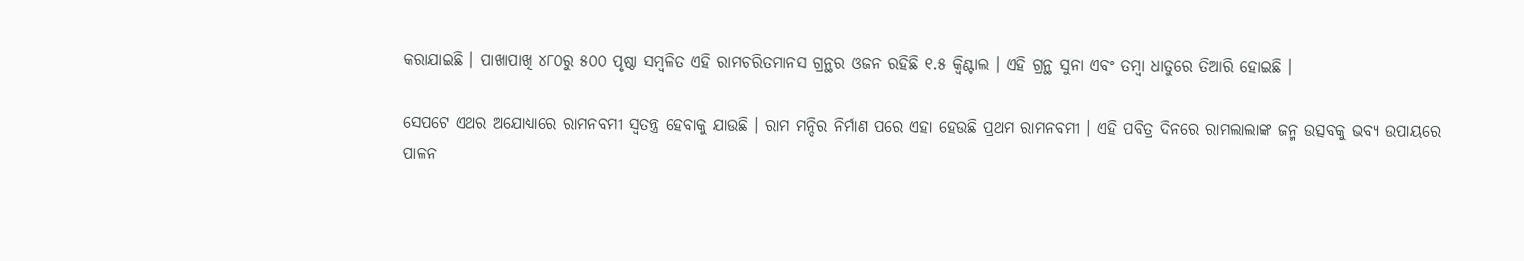କରାଯାଇଛି । ପାଖାପାଖି ୪୮୦ରୁ ୫୦୦ ପୃଷ୍ଠା ସମ୍ବଳିତ ଏହି ରାମଚରିତମାନସ ଗ୍ରନ୍ଥର ଓଜନ ରହିଛି ୧.୫ କ୍ୱିଣ୍ଟାଲ । ଏହି ଗ୍ରନ୍ଥ ସୁନା ଏବଂ ତମ୍ବା ଧାତୁରେ ତିଆରି ହୋଇଛି ।

ସେପଟେ ଏଥର ଅଯୋଧ୍ୟାରେ ରାମନବମୀ ସ୍ୱତନ୍ତ୍ର ହେବାକୁ ଯାଉଛି । ରାମ ମନ୍ଦିର ନିର୍ମାଣ ପରେ ଏହା ହେଉଛି ପ୍ରଥମ ରାମନବମୀ । ଏହି ପବିତ୍ର ଦିନରେ ରାମଲାଲାଙ୍କ ଜନ୍ମ ଉତ୍ସବକୁ ଭବ୍ୟ ଉପାୟରେ ପାଳନ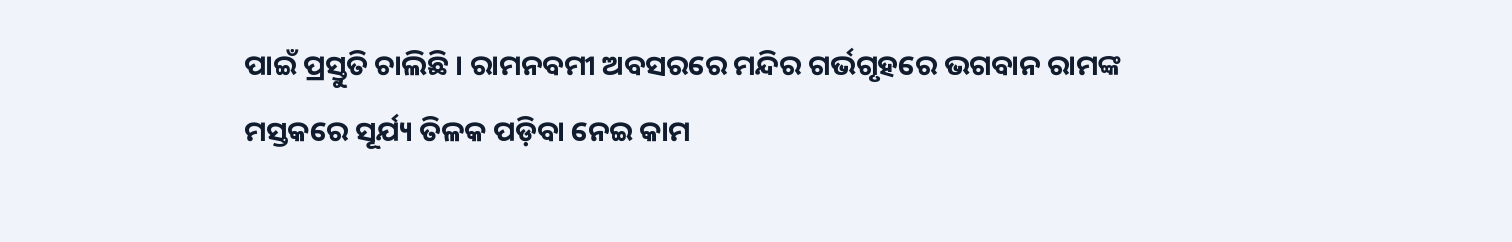ପାଇଁ ପ୍ରସ୍ତୁତି ଚାଲିଛି । ରାମନବମୀ ଅବସରରେ ମନ୍ଦିର ଗର୍ଭଗୃହରେ ଭଗବାନ ରାମଙ୍କ ମସ୍ତକରେ ସୂର୍ଯ୍ୟ ତିଳକ ପଡ଼ିବା ନେଇ କାମ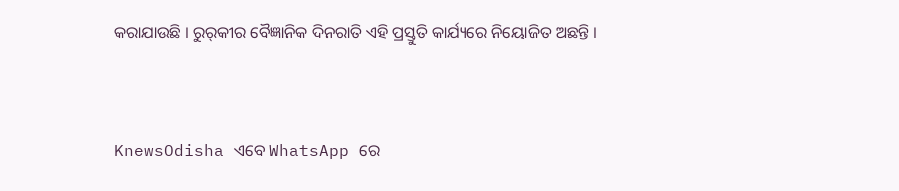କରାଯାଉଛି । ରୁର୍‌କୀର ବୈଜ୍ଞାନିକ ଦିନରାତି ଏହି ପ୍ରସ୍ତୁତି କାର୍ଯ୍ୟରେ ନିୟୋଜିତ ଅଛନ୍ତି ।


KnewsOdisha ଏବେ WhatsApp ରେ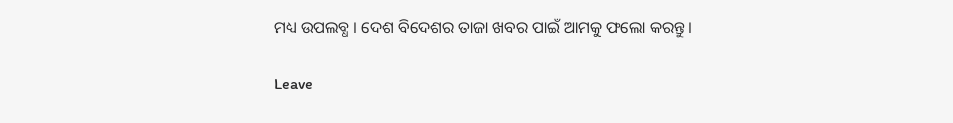ମଧ୍ୟ ଉପଲବ୍ଧ । ଦେଶ ବିଦେଶର ତାଜା ଖବର ପାଇଁ ଆମକୁ ଫଲୋ କରନ୍ତୁ ।

Leave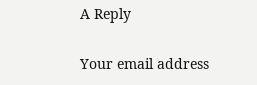A Reply

Your email address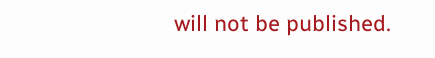will not be published.